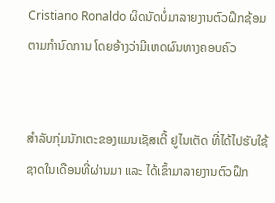Cristiano Ronaldo ຜິດນັດບໍ່ມາລາຍງານຕົວຝຶກຊ້ອມຕາມກຳນົດການ ໂດຍອ້າງວ່າມີເຫດຜົນທາງຄອບຄົວ


ສຳລັບກຸ່ມນັກເຕະຂອງແມນເຊັສເຕີ້ ຢູໄນເຕັດ ທີ່ໄດ້ໄປຮັບໃຊ້ຊາດໃນເດືອນທີ່ຜ່ານມາ ແລະ ໄດ້ເຂົ້າມາລາຍງານຕົວຝຶກ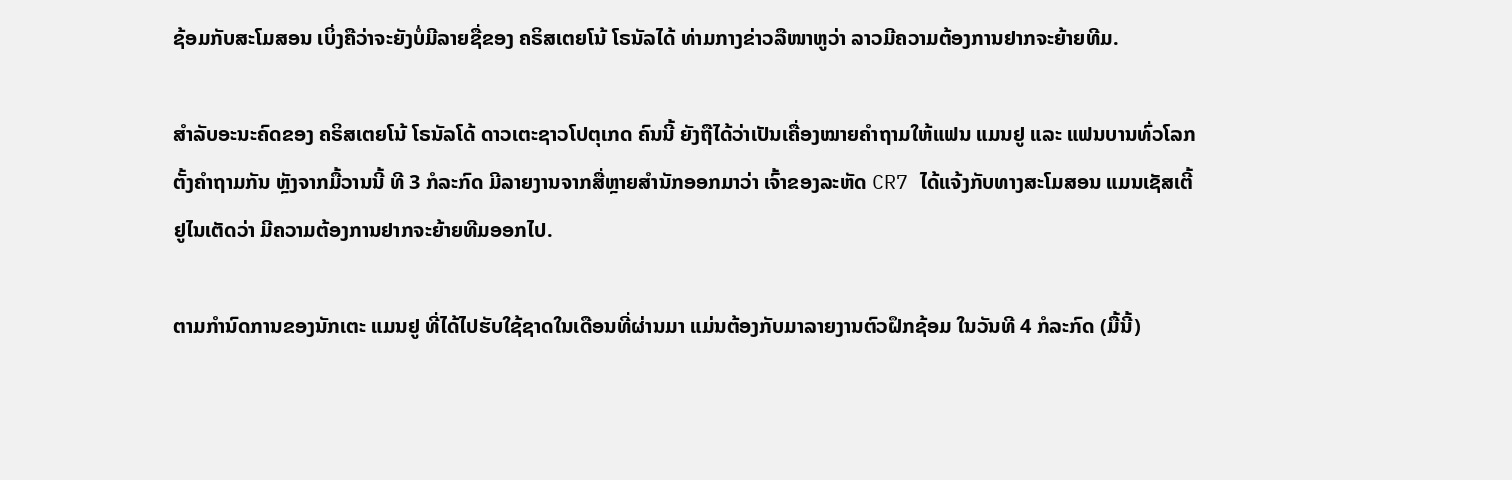ຊ້ອມກັບສະໂມສອນ ເບິ່ງຄືວ່າຈະຍັງບໍ່ມີລາຍຊື່ຂອງ ຄຣິສເຕຍໂນ້ ໂຣນັລໄດ້ ທ່າມກາງຂ່າວລືໜາຫູວ່າ ລາວມີຄວາມຕ້ອງການຢາກຈະຍ້າຍທີມ.

ສຳລັບອະນະຄົດຂອງ ຄຣິສເຕຍໂນ້ ໂຣນັລໂດ້ ດາວເຕະຊາວໂປຕຸເກດ ຄົນນີ້ ຍັງຖືໄດ້ວ່າເປັນເຄື່ອງໝາຍຄຳຖາມໃຫ້ແຟນ ແມນຢູ ແລະ ແຟນບານທົ່ວໂລກຕັ້ງຄຳຖາມກັນ ຫຼັງຈາກມື້ວານນີ້ ທີ 3 ກໍລະກົດ ມີລາຍງານຈາກສື່ຫຼາຍສຳນັກອອກມາວ່າ ເຈົ້າຂອງລະຫັດ CR7 ໄດ້ແຈ້ງກັບທາງສະໂມສອນ ແມນເຊັສເຕີ້ ຢູໄນເຕັດວ່າ ມີຄວາມຕ້ອງການຢາກຈະຍ້າຍທີມອອກໄປ.

ຕາມກຳນົດການຂອງນັກເຕະ ແມນຢູ ທີ່ໄດ້ໄປຮັບໃຊ້ຊາດໃນເດືອນທີ່ຜ່ານມາ ແມ່ນຕ້ອງກັບມາລາຍງານຕົວຝຶກຊ້ອມ ໃນວັນທີ 4 ກໍລະກົດ (ມື້ນີ້)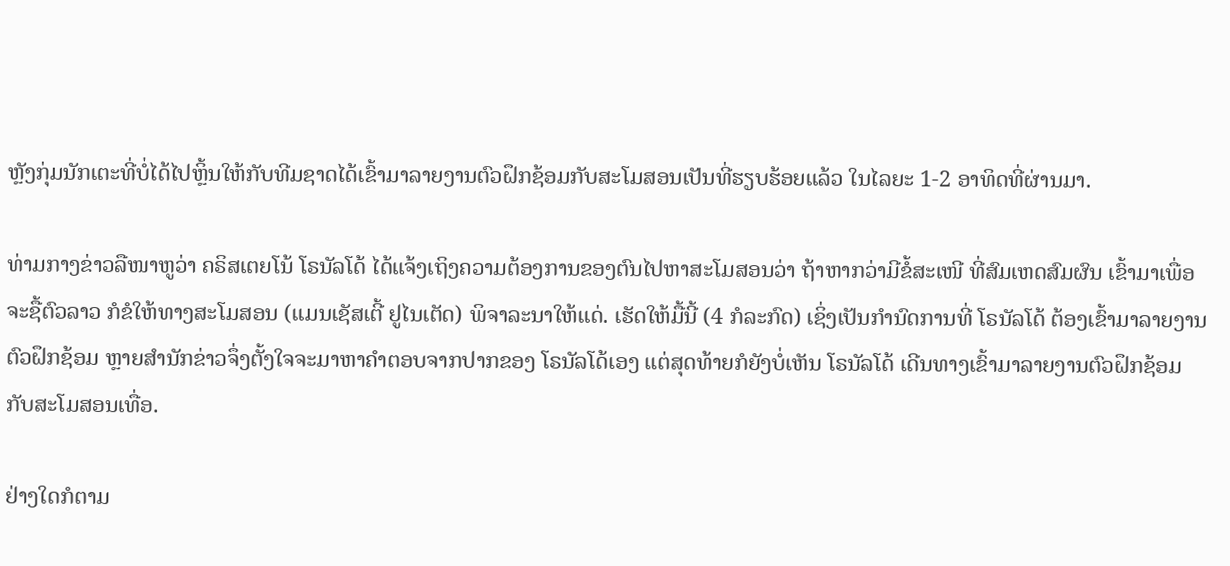ຫຼັງກຸ່ມນັກເຕະທີ່ບໍ່ໄດ້ໄປຫຼິ້ນໃຫ້ກັບທີມຊາດໄດ້ເຂົ້າມາລາຍງານຕົວຝຶກຊ້ອມກັບສະໂມສອນເປັນທີ່ຮຽບຮ້ອຍແລ້ວ ໃນໄລຍະ 1-2 ອາທິດທີ່ຜ່ານມາ.

ທ່າມກາງຂ່າວລືໜາຫູວ່າ ຄຣິສເຕຍໂນ້ ໂຣນັລໂດ້ ໄດ້ແຈ້ງເຖິງຄວາມຕ້ອງການຂອງຕົນໄປຫາສະໂມສອນວ່າ ຖ້າຫາກວ່າມີຂໍ້ສະເໜີ ທີ່ສົມເຫດສົມຜົນ ເຂົ້າມາເພື່ອຈະຊື້ຕົວລາວ ກໍຂໍໃຫ້ທາງສະໂມສອນ (ແມນເຊັສເຕີ້ ຢູໄນເຕັດ) ພິຈາລະນາໃຫ້ແດ່. ເຮັດໃຫ້ມື້ນີ້ (4 ກໍລະກົດ) ເຊິ່ງເປັນກຳນົດການທີ່ ໂຣນັລໂດ້ ຕ້ອງເຂົ້າມາລາຍງານຕົວຝຶກຊ້ອມ ຫຼາຍສຳນັກຂ່າວຈຶ່ງຕັ້ງໃຈຈະມາຫາຄຳຕອບຈາກປາກຂອງ ໂຣນັລໂດ້ເອງ ແຕ່ສຸດທ້າຍກໍຍັງບໍ່ເຫັນ ໂຣນັລໂດ້ ເດີນທາງເຂົ້າມາລາຍງານຕົວຝຶກຊ້ອມກັບສະໂມສອນເທື່ອ.

ຢ່າງໃດກໍຕາມ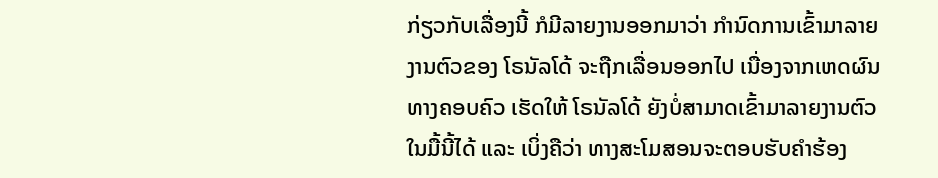ກ່ຽວກັບເລື່ອງນີ້ ກໍມີລາຍງານອອກມາວ່າ ກຳນົດການເຂົ້າມາລາຍງານຕົວຂອງ ໂຣນັລໂດ້ ຈະຖືກເລື່ອນອອກໄປ ເນື່ອງຈາກເຫດຜົນທາງຄອບຄົວ ເຮັດໃຫ້ ໂຣນັລໂດ້ ຍັງບໍ່ສາມາດເຂົ້າມາລາຍງານຕົວໃນມື້ນີ້ໄດ້ ແລະ ເບິ່ງຄືວ່າ ທາງສະໂມສອນຈະຕອບຮັບຄຳຮ້ອງ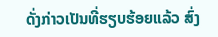ດັ່ງກ່າວເປັນທີ່ຮຽບຮ້ອຍແລ້ວ ສົ່ງ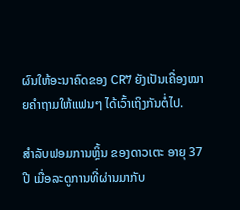ຜົນໃຫ້ອະນາຄົດຂອງ CR7 ຍັງເປັນເຄື່ອງໝາຍຄຳຖາມໃຫ້ແຟນໆ ໄດ້ເວົ້າເຖິງກັນຕໍ່ໄປ.

ສຳລັບຟອມການຫຼິ້ນ ຂອງດາວເຕະ ອາຍຸ 37 ປີ ເມື່ອລະດູການທີ່ຜ່ານມາກັບ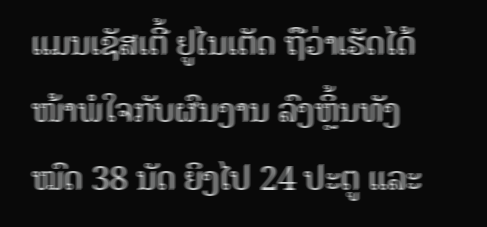ແມນເຊັສເຕີ້ ຢູໄນເຕັດ ຖືວ່າເຮັດໄດ້ໜ້າພໍໃຈກັບຜົນງານ ລົງຫຼິ້ນທັງໝົດ 38 ນັດ ຍິງໄປ 24 ປະຕູ ແລະ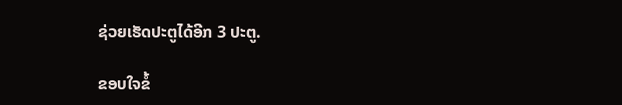ຊ່ວຍເຮັດປະຕູໄດ້ອີກ 3 ປະຕູ.

ຂອບໃຈຂໍ້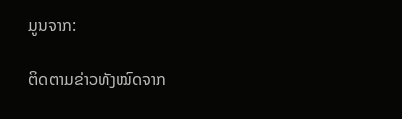ມູນຈາກ:

ຕິດຕາມຂ່າວທັງໝົດຈາກ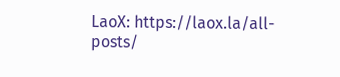LaoX: https://laox.la/all-posts/